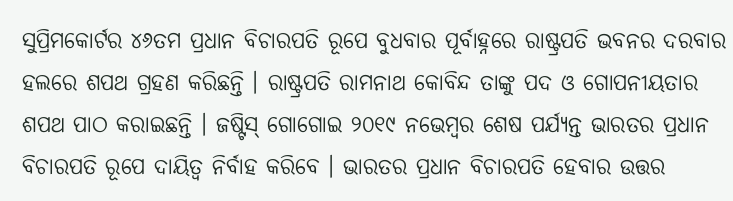ସୁପ୍ରିମକୋର୍ଟର ୪୬ତମ ପ୍ରଧାନ ବିଚାରପତି ରୂପେ ବୁଧବାର ପୂର୍ବାହ୍ନରେ ରାଷ୍ଟ୍ରପତି ଭବନର ଦରବାର ହଲରେ ଶପଥ ଗ୍ରହଣ କରିଛନ୍ତି । ରାଷ୍ଟ୍ରପତି ରାମନାଥ କୋବିନ୍ଦ ତାଙ୍କୁ ପଦ ଓ ଗୋପନୀୟତାର ଶପଥ ପାଠ କରାଇଛନ୍ତି । ଜଷ୍ଟିସ୍ ଗୋଗୋଇ ୨୦୧୯ ନଭେମ୍ବର ଶେଷ ପର୍ଯ୍ୟନ୍ତ ଭାରତର ପ୍ରଧାନ ବିଚାରପତି ରୂପେ ଦାୟିତ୍ୱ ନିର୍ବାହ କରିବେ । ଭାରତର ପ୍ରଧାନ ବିଚାରପତି ହେବାର ଉତ୍ତର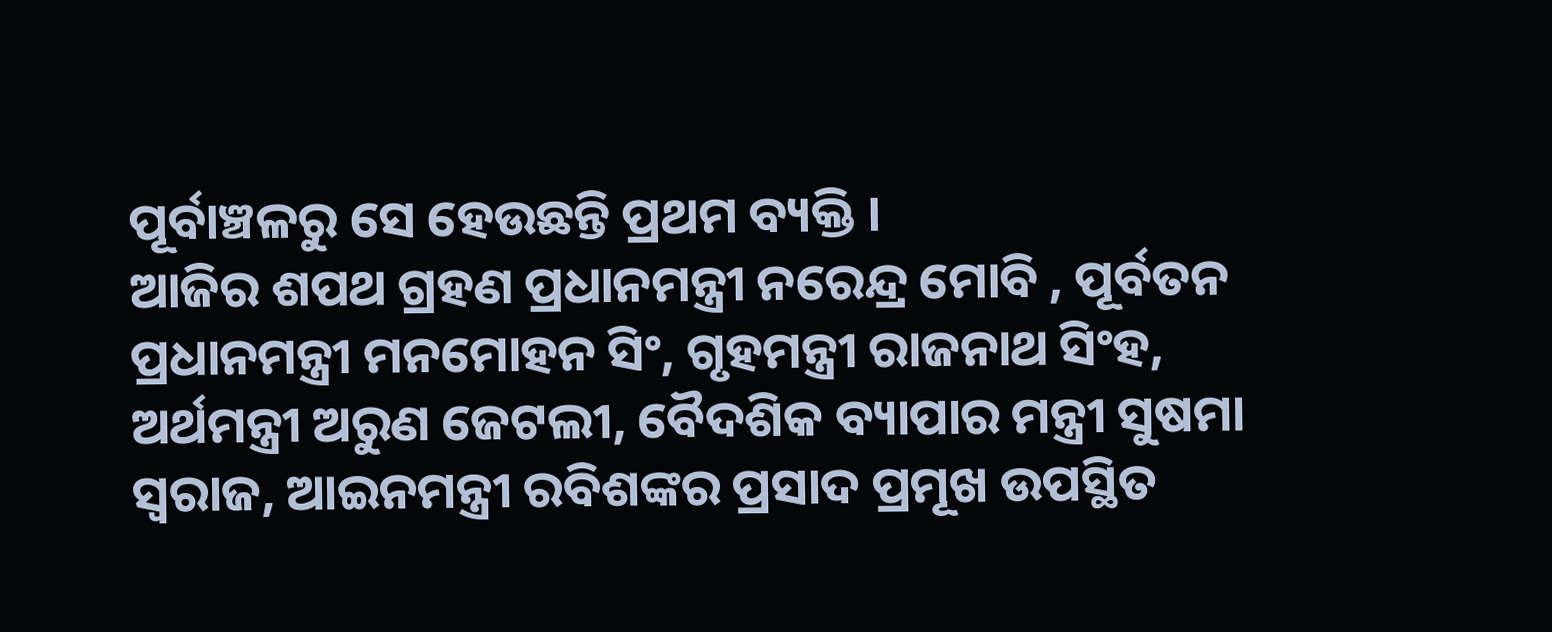ପୂର୍ବାଞ୍ଚଳରୁ ସେ ହେଉଛନ୍ତି ପ୍ରଥମ ବ୍ୟକ୍ତି ।
ଆଜିର ଶପଥ ଗ୍ରହଣ ପ୍ରଧାନମନ୍ତ୍ରୀ ନରେନ୍ଦ୍ର ମୋବି , ପୂର୍ବତନ ପ୍ରଧାନମନ୍ତ୍ରୀ ମନମୋହନ ସିଂ, ଗୃହମନ୍ତ୍ରୀ ରାଜନାଥ ସିଂହ, ଅର୍ଥମନ୍ତ୍ରୀ ଅରୁଣ ଜେଟଲୀ, ବୈଦଶିକ ବ୍ୟାପାର ମନ୍ତ୍ରୀ ସୁଷମା ସ୍ୱରାଜ, ଆଇନମନ୍ତ୍ରୀ ରବିଶଙ୍କର ପ୍ରସାଦ ପ୍ରମୂଖ ଉପସ୍ଥିତ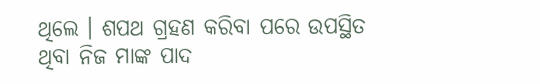ଥିଲେ । ଶପଥ ଗ୍ରହଣ କରିବା ପରେ ଉପସ୍ଥିତ ଥିବା ନିଜ ମାଙ୍କ ପାଦ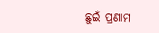ଛୁଇଁ ପ୍ରଣାମ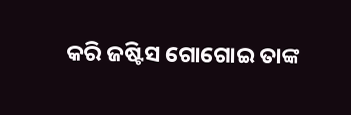କରି ଜଷ୍ଟିସ ଗୋଗୋଇ ତାଙ୍କ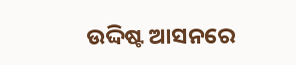ଉଦ୍ଦିଷ୍ଟ ଆସନରେ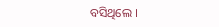ବସିଥିଲେ ।